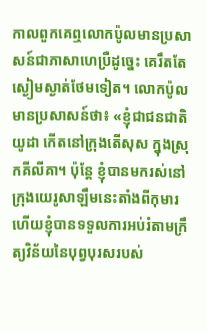កាលពួកគេឮលោកប៉ូលមានប្រសាសន៍ជាភាសាហេប្រឺដូច្នេះ គេរឹតតែស្ងៀមស្ងាត់ថែមទៀត។ លោកប៉ូលមានប្រសាសន៍ថា៖ «ខ្ញុំជាជនជាតិយូដា កើតនៅក្រុងតើសុស ក្នុងស្រុកគីលីគា។ ប៉ុន្តែ ខ្ញុំបានមករស់នៅក្រុងយេរូសាឡឹមនេះតាំងពីកុមារ ហើយខ្ញុំបានទទួលការអប់រំតាមក្រឹត្យវិន័យនៃបុព្វបុរសរបស់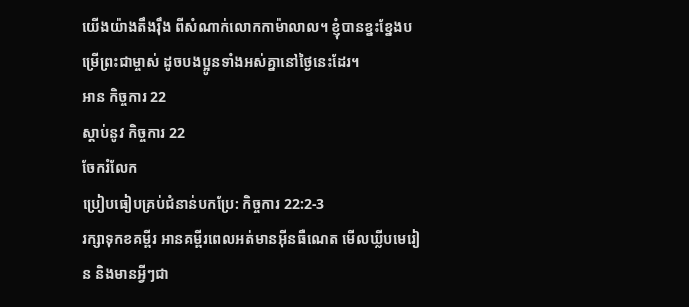យើងយ៉ាងតឹងរ៉ឹង ពីសំណាក់លោកកាម៉ាលាល។ ខ្ញុំបានខ្នះខ្នែងបម្រើព្រះជាម្ចាស់ ដូចបងប្អូនទាំងអស់គ្នានៅថ្ងៃនេះដែរ។
អាន កិច្ចការ 22
ស្ដាប់នូវ កិច្ចការ 22
ចែករំលែក
ប្រៀបធៀបគ្រប់ជំនាន់បកប្រែ: កិច្ចការ 22:2-3
រក្សាទុកខគម្ពីរ អានគម្ពីរពេលអត់មានអ៊ីនធឺណេត មើលឃ្លីបមេរៀន និងមានអ្វីៗជា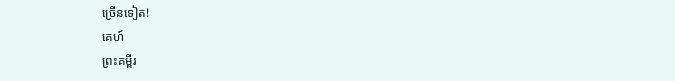ច្រើនទៀត!
គេហ៍
ព្រះគម្ពីរ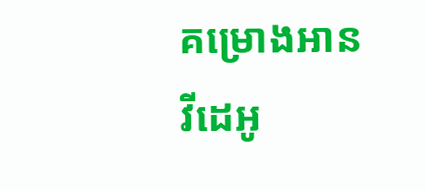គម្រោងអាន
វីដេអូ